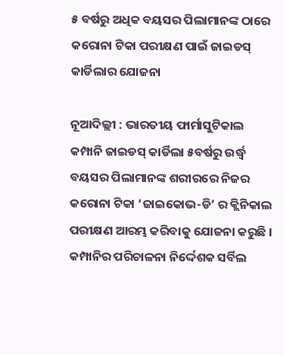୫ ବର୍ଷରୁ ଅଧିକ ବୟସର ପିଲାମାନଙ୍କ ଠାରେ କରୋନା ଟିକା ପରୀକ୍ଷଣ ପାଇଁ ଜାଇଡସ୍ କାର୍ଡିଲାର ଯୋଜନା

ନୂଆଦିଲ୍ଲୀ : ଭାରତୀୟ ଫାର୍ମାସୁଟିକାଲ କମ୍ପାନି ଜାଇଡସ୍ କାର୍ଡିଲା ୫ବର୍ଷରୁ ଉର୍ଦ୍ଧ୍ବ ବୟସର ପିଲାମାନଙ୍କ ଶରୀରରେ ନିଜର କରୋନା ଟିକା ‘ଜାଇକୋଭ-ଡି’ ର କ୍ଲିନିକାଲ ପରୀକ୍ଷଣ ଆରମ୍ଭ କରିବାକୁ ଯୋଜନା କରୁଛି ।
କମ୍ପାନିର ପରିଚାଳନା ନିର୍ଦ୍ଦେଶକ ସର୍ବିଲ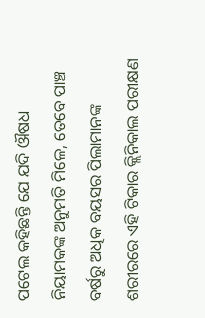ପଟେଲ କହିଛନ୍ତି ଯେ ଯଦି ଔଷଧ ନିୟାମକଙ୍କ ଅନୁମତି ମିଳେ, ତେବେ ପାଞ୍ଚ ବର୍ଷରୁ ଅଧିକ ବୟସର ପିଲାମାନଙ୍କ ଶରୀରରେ ଏହି ଟିକାର କ୍ଲିନିକାଲ ପରୀକ୍ଷଣ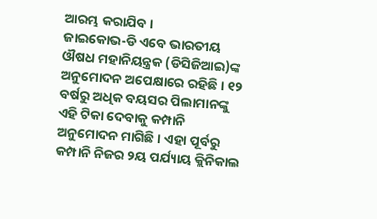ଆରମ୍ଭ କରାଯିବ ।
ଜାଇକୋଭ-ଡି ଏବେ ଭାରତୀୟ ଔଷଧ ମହାନିୟନ୍ତ୍ରକ (ଡିସିଜିଆଇ)ଙ୍କ ଅନୁମୋଦନ ଅପେକ୍ଷାରେ ରହିଛି । ୧୨ ବର୍ଷରୁ ଅଧିକ ବୟସର ପିଲାମାନଙ୍କୁ ଏହି ଟିକା ଦେବାକୁ କମ୍ପାନି ଅନୁମୋଦନ ମାଗିଛି । ଏହା ପୂର୍ବରୁ କମ୍ପାନି ନିଜର ୨ୟ ପର୍ଯ୍ୟାୟ କ୍ଲିନିକାଲ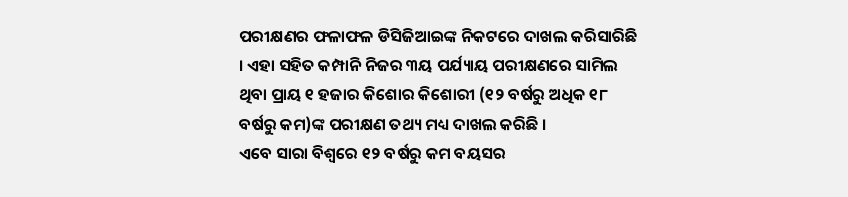ପରୀକ୍ଷଣର ଫଳାଫଳ ଡିସିଜିଆଇଙ୍କ ନିକଟରେ ଦାଖଲ କରିସାରିଛି । ଏହା ସହିତ କମ୍ପାନି ନିଜର ୩ୟ ପର୍ଯ୍ୟାୟ ପରୀକ୍ଷଣରେ ସାମିଲ ଥିବା ପ୍ରାୟ ୧ ହଜାର କିଶୋର କିଶୋରୀ (୧୨ ବର୍ଷରୁ ଅଧିକ ୧୮ ବର୍ଷରୁ କମ)ଙ୍କ ପରୀକ୍ଷଣ ତଥ୍ୟ ମଧ୍ୟ ଦାଖଲ କରିଛି ।
ଏବେ ସାରା ବିଶ୍ବରେ ୧୨ ବର୍ଷରୁ କମ ବୟସର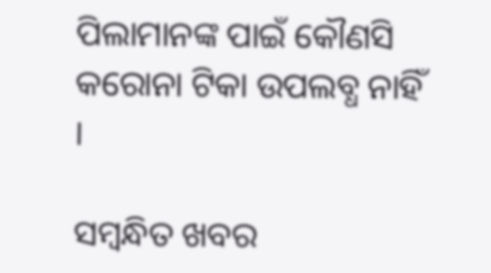ପିଲାମାନଙ୍କ ପାଇଁ କୌଣସି କରୋନା ଟିକା ଉପଲବ୍ଧ ନାହିଁ ।

ସମ୍ବନ୍ଧିତ ଖବର